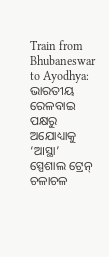Train from Bhubaneswar to Ayodhya: ଭାରତୀୟ ରେଳବାଇ ପକ୍ଷରୁ ଅଯୋଧ୍ୟାକୁ ‘ଆସ୍ଥା’ ସ୍ପେଶାଲ ଟ୍ରେନ୍ ଚଳାଚଳ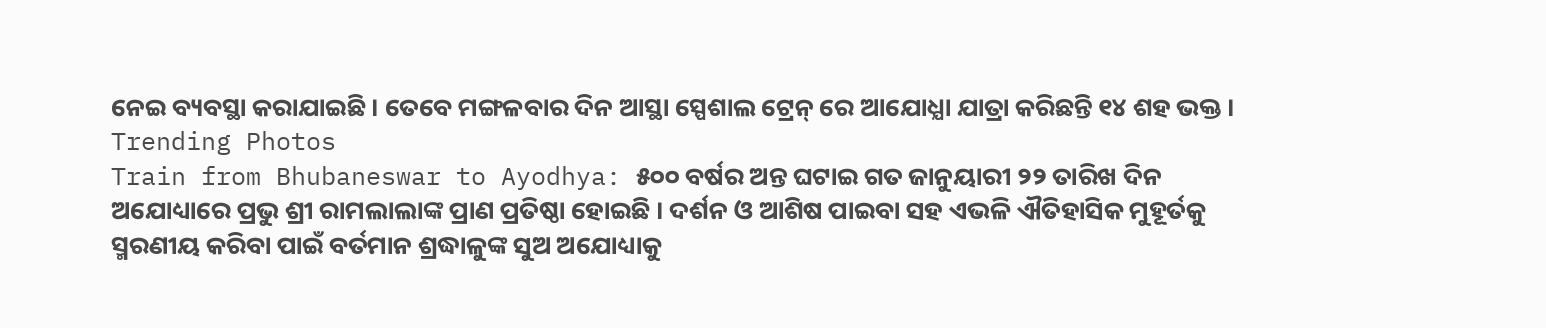ନେଇ ବ୍ୟବସ୍ଥା କରାଯାଇଛି । ତେବେ ମଙ୍ଗଳବାର ଦିନ ଆସ୍ଥା ସ୍ପେଶାଲ ଟ୍ରେନ୍ ରେ ଆଯୋଧ୍ଯା ଯାତ୍ରା କରିଛନ୍ତି ୧୪ ଶହ ଭକ୍ତ ।
Trending Photos
Train from Bhubaneswar to Ayodhya: ୫୦୦ ବର୍ଷର ଅନ୍ତ ଘଟାଇ ଗତ ଜାନୁୟାରୀ ୨୨ ତାରିଖ ଦିନ ଅଯୋଧ୍ୟାରେ ପ୍ରଭୁ ଶ୍ରୀ ରାମଲାଲାଙ୍କ ପ୍ରାଣ ପ୍ରତିଷ୍ଠା ହୋଇଛି । ଦର୍ଶନ ଓ ଆଶିଷ ପାଇବା ସହ ଏଭଳି ଐତିହାସିକ ମୁହୂର୍ତକୁ ସ୍ମରଣୀୟ କରିବା ପାଇଁ ବର୍ତମାନ ଶ୍ରଦ୍ଧାଳୁଙ୍କ ସୁଅ ଅଯୋଧ୍ୟାକୁ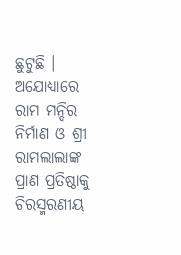ଛୁଟୁଛି । ଅଯୋଧ୍ୟାରେ ରାମ ମନ୍ଦିର ନିର୍ମାଣ ଓ ଶ୍ରୀ ରାମଲାଲାଙ୍କ ପ୍ରାଣ ପ୍ରତିଷ୍ଠାକୁ ଚିରସ୍ମରଣୀୟ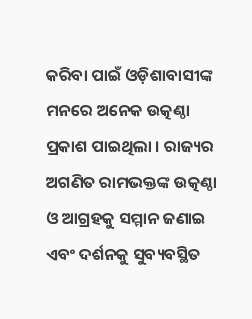କରିବା ପାଇଁ ଓଡ଼ିଶାବାସୀଙ୍କ ମନରେ ଅନେକ ଉତ୍କଣ୍ଠା ପ୍ରକାଶ ପାଇଥିଲା । ରାଜ୍ୟର ଅଗଣିତ ରାମଭକ୍ତଙ୍କ ଉତ୍କଣ୍ଠା ଓ ଆଗ୍ରହକୁ ସମ୍ମାନ ଜଣାଇ ଏବଂ ଦର୍ଶନକୁ ସୁବ୍ୟବସ୍ଥିତ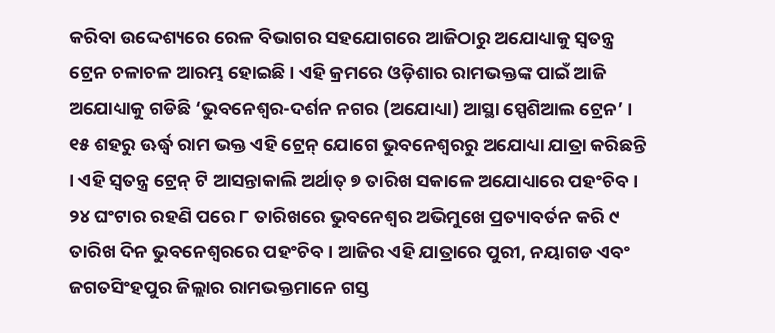କରିବା ଉଦ୍ଦେଶ୍ୟରେ ରେଳ ବିଭାଗର ସହଯୋଗରେ ଆଜିଠାରୁ ଅଯୋଧ୍ୟାକୁ ସ୍ୱତନ୍ତ୍ର ଟ୍ରେନ ଚଳାଚଳ ଆରମ୍ଭ ହୋଇଛି । ଏହି କ୍ରମରେ ଓଡ଼ିଶାର ରାମଭକ୍ତଙ୍କ ପାଇଁ ଆଜି ଅଯୋଧ୍ୟାକୁ ଗଡିଛି ‘ଭୁବନେଶ୍ୱର-ଦର୍ଶନ ନଗର (ଅଯୋଧ୍ୟା) ଆସ୍ଥା ସ୍ପେଶିଆଲ ଟ୍ରେନ’ । ୧୫ ଶହରୁ ଊର୍ଦ୍ଧ୍ୱ ରାମ ଭକ୍ତ ଏହି ଟ୍ରେନ୍ ଯୋଗେ ଭୁବନେଶ୍ୱରରୁ ଅଯୋଧ୍ୟା ଯାତ୍ରା କରିଛନ୍ତି । ଏହି ସ୍ୱତନ୍ତ୍ର ଟ୍ରେନ୍ ଟି ଆସନ୍ତାକାଲି ଅର୍ଥାତ୍ ୭ ତାରିଖ ସକାଳେ ଅଯୋଧ୍ୟାରେ ପହଂଚିବ । ୨୪ ଘଂଟାର ରହଣି ପରେ ୮ ତାରିଖରେ ଭୁବନେଶ୍ୱର ଅଭିମୁଖେ ପ୍ରତ୍ୟାବର୍ତନ କରି ୯ ତାରିଖ ଦିନ ଭୁବନେଶ୍ୱରରେ ପହଂଚିବ । ଆଜିର ଏହି ଯାତ୍ରାରେ ପୁରୀ, ନୟାଗଡ ଏବଂ ଜଗତସିଂହପୁର ଜିଲ୍ଲାର ରାମଭକ୍ତମାନେ ଗସ୍ତ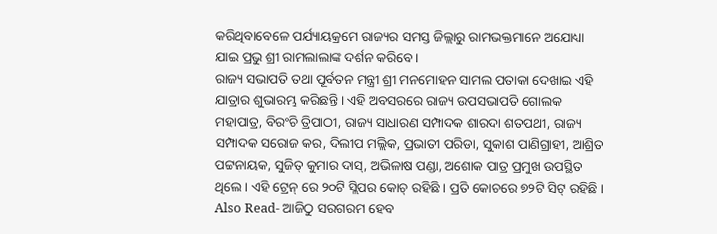କରିଥିବାବେଳେ ପର୍ଯ୍ୟାୟକ୍ରମେ ରାଜ୍ୟର ସମସ୍ତ ଜିଲ୍ଲାରୁ ରାମଭକ୍ତମାନେ ଅଯୋଧ୍ୟା ଯାଇ ପ୍ରଭୁ ଶ୍ରୀ ରାମଲାଲାଙ୍କ ଦର୍ଶନ କରିବେ ।
ରାଜ୍ୟ ସଭାପତି ତଥା ପୂର୍ବତନ ମନ୍ତ୍ରୀ ଶ୍ରୀ ମନମୋହନ ସାମଲ ପତାକା ଦେଖାଇ ଏହି ଯାତ୍ରାର ଶୁଭାରମ୍ଭ କରିଛନ୍ତି । ଏହି ଅବସରରେ ରାଜ୍ୟ ଉପସଭାପତି ଗୋଲକ ମହାପାତ୍ର, ବିରଂଚି ତ୍ରିପାଠୀ, ରାଜ୍ୟ ସାଧାରଣ ସମ୍ପାଦକ ଶାରଦା ଶତପଥୀ, ରାଜ୍ୟ ସମ୍ପାଦକ ସରୋଜ କର, ଦିଲୀପ ମଲ୍ଲିକ, ପ୍ରଭାତୀ ପରିଡା, ସୁକାଶ ପାଣିଗ୍ରାହୀ, ଆଶ୍ରିତ ପଟ୍ଟନାୟକ, ସୁଜିତ୍ କୁମାର ଦାସ୍, ଅଭିଳାଷ ପଣ୍ଡା, ଅଶୋକ ପାତ୍ର ପ୍ରମୁଖ ଉପସ୍ଥିତ ଥିଲେ । ଏହି ଟ୍ରେନ୍ ରେ ୨୦ଟି ସ୍ଲିପର କୋଚ୍ ରହିଛି । ପ୍ରତି କୋଚରେ ୭୨ଟି ସିଟ୍ ରହିଛି ।
Also Read- ଆଜିଠୁ ସରଗରମ ହେବ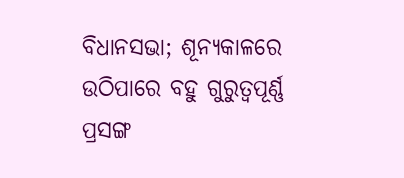ବିଧାନସଭା; ଶୂନ୍ୟକାଳରେ ଉଠିପାରେ ବହୁ ଗୁରୁତ୍ୱପୂର୍ଣ୍ଣ ପ୍ରସଙ୍ଗ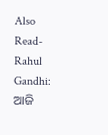Also Read- Rahul Gandhi: ଆଜି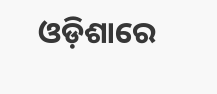ଓଡ଼ିଶାରେ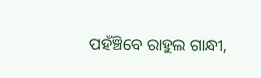ପହଁଞ୍ଚିବେ ରାହୁଲ ଗାନ୍ଧୀ,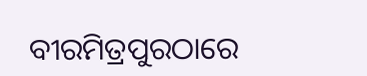ବୀରମିତ୍ରପୁରଠାରେ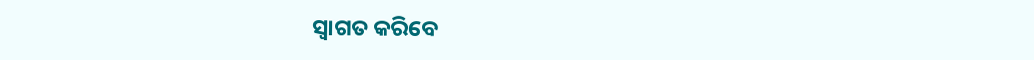ସ୍ବାଗତ କରିବେ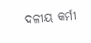ଦଳୀୟ କର୍ମୀ